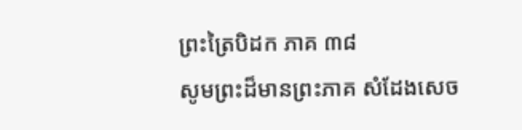ព្រះត្រៃបិដក ភាគ ៣៨
សូមព្រះដ៏មានព្រះភាគ សំដែងសេច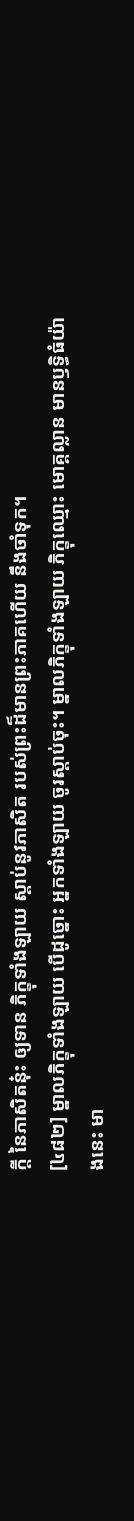ក្តី នៃភាសិតនុ៎ះ ឲ្យទាន ភិក្ខុទាំងឡាយ ស្តាប់នូវភាសិត របស់ព្រះដ៏មានព្រះភាគហើយ នឹងចាំទុក។
[៤៨២] ម្នាលភិក្ខុទាំងឡាយ បើដូច្នោះ អ្នកទាំងឡាយ ចូរស្តាប់ចុះ។ ម្នាលភិក្ខុទាំងឡាយ ភិក្ខុឈ្មោះ មោគ្គល្លាន មានឫទ្ធិធំយ៉ាងនេះ មា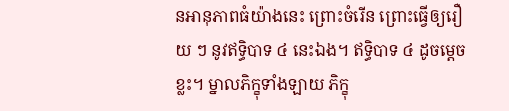នអានុភាពធំយ៉ាងនេះ ព្រោះចំរើន ព្រោះធ្វើឲ្យរឿយ ៗ នូវឥទ្ធិបាទ ៤ នេះឯង។ ឥទ្ធិបាទ ៤ ដូចម្តេចខ្លះ។ ម្នាលភិក្ខុទាំងឡាយ ភិក្ខុ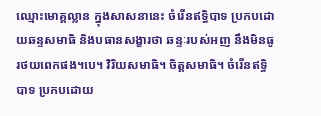ឈ្មោះមោគ្គល្លាន ក្នុងសាសនានេះ ចំរើនឥទ្ធិបាទ ប្រកបដោយឆន្ទសមាធិ និងបធានសង្ខារថា ឆន្ទៈរបស់អញ នឹងមិនធូរថយពេកផង។បេ។ វិរិយសមាធិ។ ចិត្តសមាធិ។ ចំរើនឥទ្ធិបាទ ប្រកបដោយ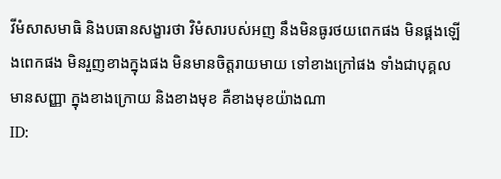វីមំសាសមាធិ និងបធានសង្ខារថា វិមំសារបស់អញ នឹងមិនធូរថយពេកផង មិនផ្គងឡើងពេកផង មិនរួញខាងក្នុងផង មិនមានចិត្តរាយមាយ ទៅខាងក្រៅផង ទាំងជាបុគ្គលមានសញ្ញា ក្នុងខាងក្រោយ និងខាងមុខ គឺខាងមុខយ៉ាងណា
ID: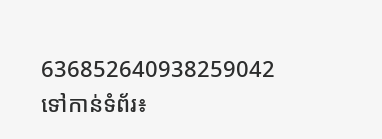636852640938259042
ទៅកាន់ទំព័រ៖